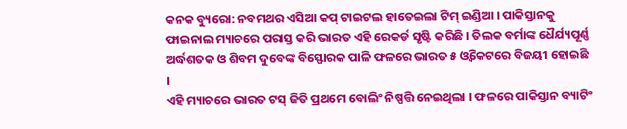କନକ ବ୍ୟୁରୋ: ନବମଥର ଏସିଆ କପ୍ ଟାଇଟଲ ହାତେଇଲା ଟିମ୍ ଇଣ୍ଡିଆ । ପାକିସ୍ତାନକୁ ଫାଇନାଲ ମ୍ୟାଚରେ ପରାସ୍ତ କରି ଭାରତ ଏହି ରେକର୍ଡ ସୃଷ୍ଟି କରିଛି । ତିଲକ ବର୍ମାଙ୍କ ଧୈର୍ଯ୍ୟପୂର୍ଣ୍ଣ ଅର୍ଦ୍ଧଶତକ ଓ ଶିବମ ଦୁବେଙ୍କ ବିସ୍ଫୋରକ ପାଳି ଫଳରେ ଭାରତ ୫ ଓ୍ୱିକେଟରେ ବିଜୟୀ ହୋଇଛି ।
ଏହି ମ୍ୟାଚରେ ଭାରତ ଟସ୍ ଜିତି ପ୍ରଥମେ ବୋଲିଂ ନିଷ୍ପତ୍ତି ନେଇଥିଲା । ଫଳରେ ପାକିସ୍ତାନ ବ୍ୟାଟିଂ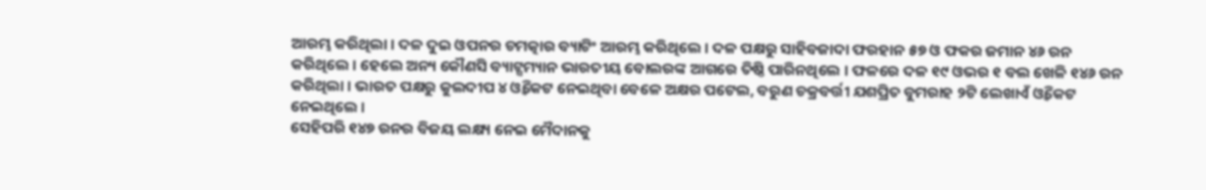ଆରମ୍ଭ କରିଥିଲା । ଦଳ ଦୁଇ ଓପନର ଚମତ୍କାର ବ୍ୟାଟିଂ ଆରମ୍ଭ କରିଥିଲେ । ଦଳ ପକ୍ଷରୁ ସାହିବଜାଦା ଫରହାନ ୫୭ ଓ ଫକର ଜମାନ ୪୬ ରନ କରିଥିଲେ । ହେଲେ ଅନ୍ୟ କୌଣସି ବ୍ୟାଟ୍ସମ୍ୟାନ ଭାରତୀୟ ବୋଲରଙ୍କ ଆଗରେ ତିଷ୍ଠି ପାରିନଥିଲେ । ଫଳରେ ଦଳ ୧୯ ଓଭର ୧ ବଲ ଖେଳି ୧୪୬ ରନ କରିଥିଲା । ଭାରତ ପକ୍ଷରୁ କୁଲଦୀପ ୪ ଓ୍ୱିକେଟ ନେଇଥିବା ବେଳେ ଅକ୍ଷର ପଟେଲ, ବରୁଣ ଚକ୍ରବର୍ତ୍ତୀ ଯଶପ୍ରିତ ବୁମରାହ ୨ଟି ଲେଖାଏଁ ଓ୍ୱିକେଟ ନେଇଥିଲେ ।
ସେହିପରି ୧୪୭ ରନର ବିଜୟ ଲକ୍ଷ୍ୟ ନେଇ ମୈଦାନକୁ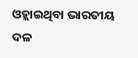ଓହ୍ଲାଇଥିବା ଭାରତୀୟ ଦଳ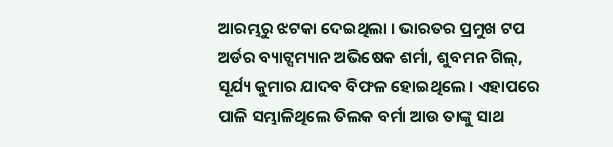ଆରମ୍ଭରୁ ଝଟକା ଦେଇଥିଲା । ଭାରତର ପ୍ରମୁଖ ଟପ ଅର୍ଡର ବ୍ୟାଟ୍ସମ୍ୟାନ ଅଭିଷେକ ଶର୍ମା, ଶୁବମନ ଗିଲ୍, ସୂର୍ଯ୍ୟ କୁମାର ଯାଦବ ବିଫଳ ହୋଇଥିଲେ । ଏହାପରେ ପାଳି ସମ୍ଭାଳିଥିଲେ ତିଲକ ବର୍ମା ଆଉ ତାଙ୍କୁ ସାଥ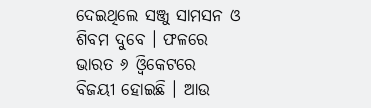ଦେଇଥିଲେ ସଞ୍ଜୁ ସାମସନ ଓ ଶିବମ ଦୁବେ । ଫଳରେ ଭାରତ ୬ ଓ୍ୱିକେଟରେ ବିଜୟୀ ହୋଇଛି । ଆଉ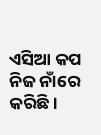ଏସିଆ କପ ନିଜ ନାଁରେ କରିଛି ।